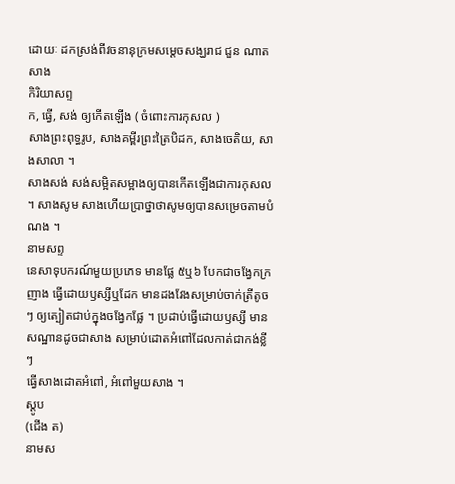ដោយៈ ដកស្រង់ពីវចនានុក្រមសម្តេចសង្ឃរាជ ជួន ណាត
សាង
កិរិយាសព្ទ
ក, ធ្វើ, សង់ ឲ្យកើតឡើង ( ចំពោះការកុសល )
សាងព្រះពុទ្ធរូប, សាងគម្ពីរព្រះត្រៃបិដក, សាងចេតិយ, សាងសាលា ។
សាងសង់ សង់សម្អិតសម្អាងឲ្យបានកើតឡើងជាការកុសល ។ សាងសូម សាងហើយប្រាថ្នាថាសូមឲ្យបានសម្រេចតាមបំណង ។
នាមសព្ទ
នេសាទុបករណ៍មួយប្រភេទ មានផ្លែ ៥ឬ៦ បែកជាចង្វែកក្រញាង ធ្វើដោយឫស្សីឬដែក មានដងវែងសម្រាប់ចាក់ត្រីតូចៗ ឲ្យត្បៀតជាប់ក្នុងចង្វែកផ្លែ ។ ប្រដាប់ធ្វើដោយឫស្សី មានសណ្ឋានដូចជាសាង សម្រាប់ដោតអំពៅដែលកាត់ជាកង់ខ្លីៗ
ធ្វើសាងដោតអំពៅ, អំពៅមួយសាង ។
ស្តូប
(ជើង ត)
នាមស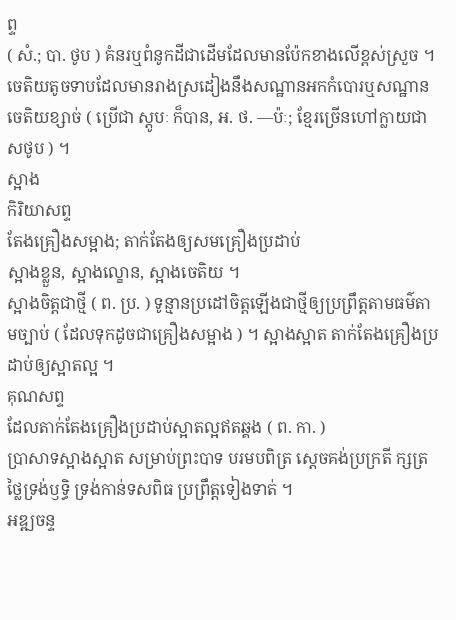ព្ទ
( សំ.; បា. ថូប ) គំនរឬពំនូកដីជាដើមដែលមានប៉ែកខាងលើខ្ពស់ស្រួច ។
ចេតិយតូចទាបដែលមានរាងស្រដៀងនឹងសណ្ឋានអកកំបោរឬសណ្ឋានចេតិយខ្សាច់ ( ប្រើជា ស្តូបៈ ក៏បាន, អ. ថ. —ប៉ៈ; ខ្មែរច្រើនហៅក្លាយជា សថូប ) ។
ស្អាង
កិរិយាសព្ទ
តែងគ្រឿងសម្អាង; តាក់តែងឲ្យសមគ្រឿងប្រដាប់
ស្អាងខ្លួន, ស្អាងល្ខោន, ស្អាងចេតិយ ។
ស្អាងចិត្តជាថ្មី ( ព. ប្រ. ) ទូន្មានប្រដៅចិត្តឡើងជាថ្មីឲ្យប្រព្រឹត្តតាមធម៌តាមច្បាប់ ( ដែលទុកដូចជាគ្រឿងសម្អាង ) ។ ស្អាងស្អាត តាក់តែងគ្រឿងប្រដាប់ឲ្យស្អាតល្អ ។
គុណសព្ទ
ដែលតាក់តែងគ្រឿងប្រដាប់ស្អាតល្អឥតឆ្គង ( ព. កា. )
ប្រាសាទស្អាងស្អាត សម្រាប់ព្រះបាទ បរមបពិត្រ ស្ដេចគង់ប្រក្រតី ក្សត្រថ្លៃទ្រង់ឫទ្ធិ ទ្រង់កាន់ទសពិធ ប្រព្រឹត្តទៀងទាត់ ។
អឌ្ឍចន្ទ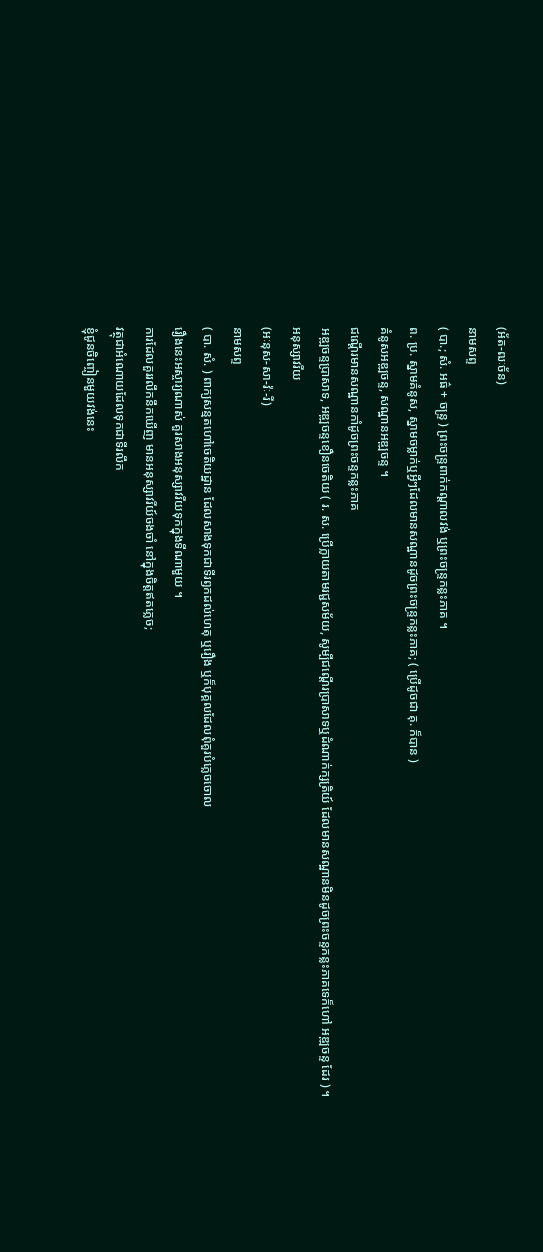(អ័ត-ឍៈច័ន)
នាមសព្ទ
( បា.; សំ. អធ៌ + ចន្ទ្រ ) ព្រះចន្ទ្រពាក់កណ្ដាលវង់ ឬព្រះចន្ទ្រកន្លះភាគ ។
ព. ប្រ. ស្នាមគំនូស, ស្នាមចម្លាក់ឬអ្វីៗដែលមានសណ្ឋានដូចព្រះចន្ទ្រកន្លះភាគ; ( ប្រើដូចជា គុ. ក៏បាន )
គំនូសអឌ្ឍចន្ទ, សណ្ឋានអឌ្ឍចន្ទ ។
ជណ្ដើរមានសណ្ឋានកាំដូចព្រះចន្ទកន្លះភាគ
អឌ្ឍចន្ទប្រាសាទ, អឌ្ឍចន្ទខឿនចេតិយ ( រ. ស. ប្រើក្លាយតាមរជ្ជសម័យ, សូម្បីជណ្ដើរប្រាសាទឬដំណាក់ក្សត្រិយ៍ ដែលមានសណ្ឋានមិនដូចព្រះចន្ទកន្លះភាគទេក៏ហៅ អឌ្ឍចន្ទ ដែរ ) ។
អនុស្សាវរីយ
(អៈនុស-សា-វ៉ៈ-រី)
នាមសព្ទ
( បា. សំ. ) ពាក្យសន្មតហៅចេតិយដ្ឋាន ដែលសាងទុកជាទីរឭកដល់ហេតុ ឬរឿង ឬក៏បុគ្គលដែលពុំគួរបំភ្លេចចោល
រឿងនេះអស្ចារ្យណាស់ គួរសាងអនុស្សាវរីយទុកក្នុងទីណាមួយ ។
ការដែលគួររលឹកនឹកឃើញ មានអនុស្សាវរីយ៍ចងចាំ នៅក្នុងចិត្តឥតភ្លេច;
វត្ថុជាអំណោយដែលទុកជាទីរលឹក
ខ្ញុំជូនចិញ្ចៀនមួយវង់នេះ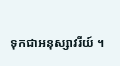ទុកជាអនុស្សាវរីយ៍ ។